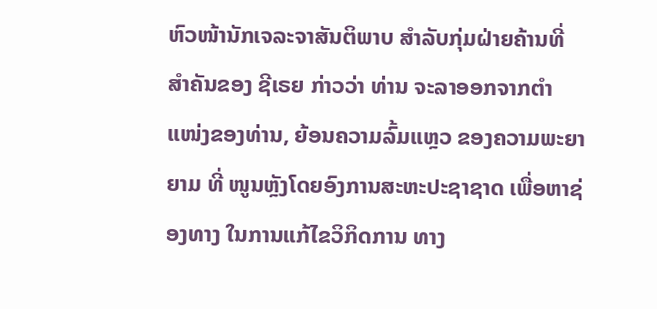ຫົວໜ້ານັກເຈລະຈາສັນຕິພາບ ສຳລັບກຸ່ມຝ່າຍຄ້ານທີ່ສຳຄັນຂອງ ຊີເຣຍ ກ່າວວ່າ ທ່ານ ຈະລາອອກຈາກຕຳແໜ່ງຂອງທ່ານ, ຍ້ອນຄວາມລົ້ມແຫຼວ ຂອງຄວາມພະຍາ ຍາມ ທີ່ ໜູນຫຼັງໂດຍອົງການສະຫະປະຊາຊາດ ເພື່ອຫາຊ່ອງທາງ ໃນການແກ້ໄຂວິກິດການ ທາງ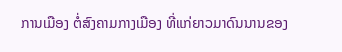ການເມືອງ ຕໍ່ສົງຄາມກາງເມືອງ ທີ່ແກ່ຍາວມາດົນນານຂອງ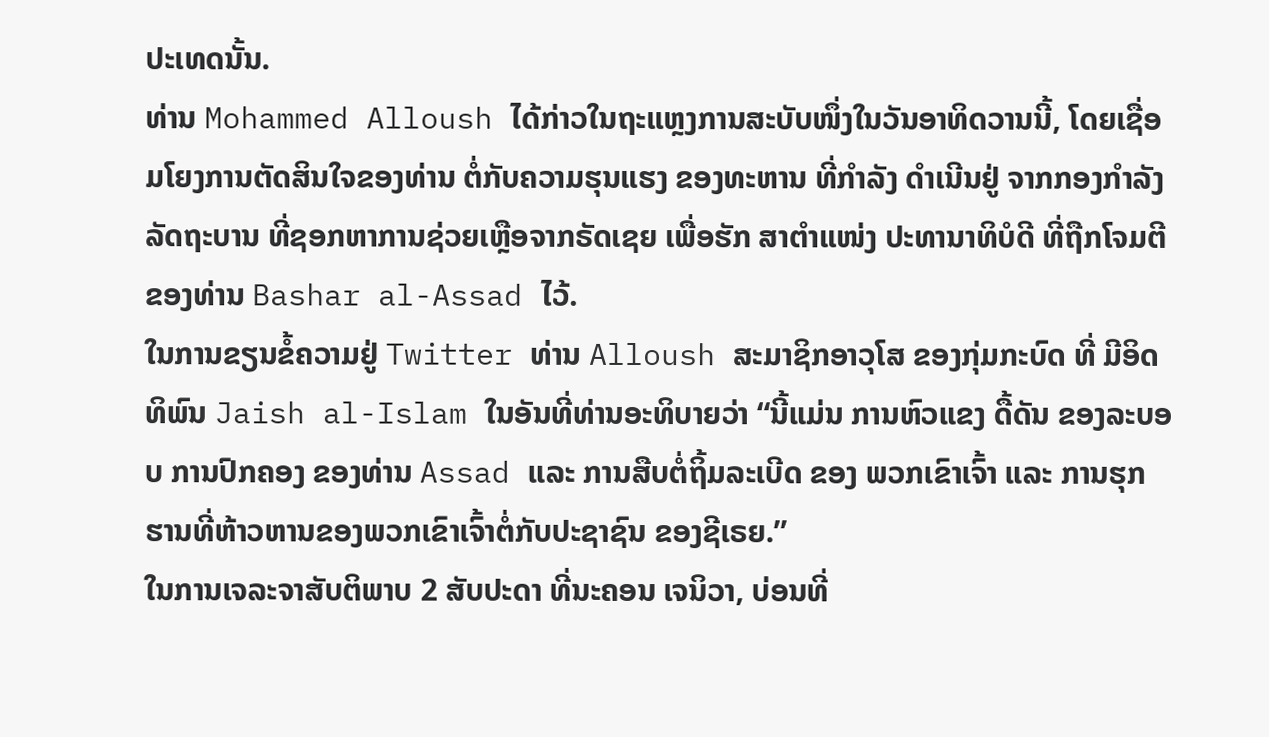ປະເທດນັ້ນ.
ທ່ານ Mohammed Alloush ໄດ້ກ່າວໃນຖະແຫຼງການສະບັບໜຶ່ງໃນວັນອາທິດວານນີ້, ໂດຍເຊື່ອມໂຍງການຕັດສິນໃຈຂອງທ່ານ ຕໍ່ກັບຄວາມຮຸນແຮງ ຂອງທະຫານ ທີ່ກຳລັງ ດຳເນີນຢູ່ ຈາກກອງກຳລັງລັດຖະບານ ທີ່ຊອກຫາການຊ່ວຍເຫຼືອຈາກຣັດເຊຍ ເພື່ອຮັກ ສາຕຳແໜ່ງ ປະທານາທິບໍດີ ທີ່ຖືກໂຈມຕີຂອງທ່ານ Bashar al-Assad ໄວ້.
ໃນການຂຽນຂໍ້ຄວາມຢູ່ Twitter ທ່ານ Alloush ສະມາຊິກອາວຸໂສ ຂອງກຸ່ມກະບົດ ທີ່ ມີອິດທິພົນ Jaish al-Islam ໃນອັນທີ່ທ່ານອະທິບາຍວ່າ “ນີ້ແມ່ນ ການຫົວແຂງ ດື້ດັນ ຂອງລະບອບ ການປົກຄອງ ຂອງທ່ານ Assad ແລະ ການສືບຕໍ່ຖິ້ມລະເບີດ ຂອງ ພວກເຂົາເຈົ້າ ແລະ ການຮຸກຮານທີ່ຫ້າວຫານຂອງພວກເຂົາເຈົ້າຕໍ່ກັບປະຊາຊົນ ຂອງຊີເຣຍ.”
ໃນການເຈລະຈາສັບຕິພາບ 2 ສັບປະດາ ທີ່ນະຄອນ ເຈນິວາ, ບ່ອນທີ່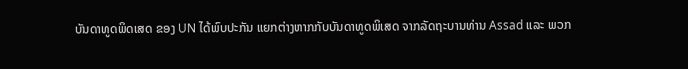ບັນດາທູດພິດເສດ ຂອງ UN ໄດ້ພົບປະກັນ ແຍກຕ່າງຫາກກັບບັນດາທູດພິເສດ ຈາກລັດຖະບານທ່ານ Assad ແລະ ພວກ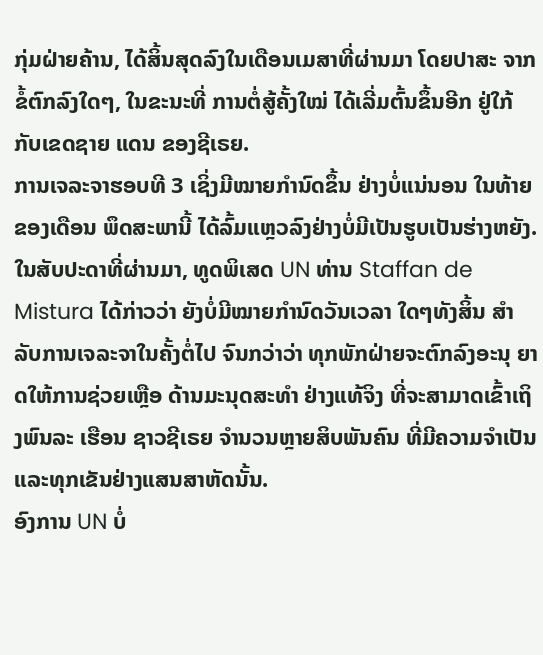ກຸ່ມຝ່າຍຄ້ານ, ໄດ້ສິ້ນສຸດລົງໃນເດືອນເມສາທີ່ຜ່ານມາ ໂດຍປາສະ ຈາກ ຂໍ້ຕົກລົງໃດໆ, ໃນຂະນະທີ່ ການຕໍ່ສູ້ຄັ້ງໃໝ່ ໄດ້ເລີ່ມຕົ້ນຂຶ້ນອີກ ຢູ່ໃກ້ກັບເຂດຊາຍ ແດນ ຂອງຊີເຣຍ.
ການເຈລະຈາຮອບທີ 3 ເຊິ່ງມີໝາຍກຳນົດຂຶ້ນ ຢ່າງບໍ່ແນ່ນອນ ໃນທ້າຍຂອງເດືອນ ພຶດສະພານີ້ ໄດ້ລົ້ມແຫຼວລົງຢ່າງບໍ່ມີເປັນຮູບເປັນຮ່າງຫຍັງ. ໃນສັບປະດາທີ່ຜ່ານມາ, ທູດພິເສດ UN ທ່ານ Staffan de Mistura ໄດ້ກ່າວວ່າ ຍັງບໍ່ມີໝາຍກຳນົດວັນເວລາ ໃດໆທັງສິ້ນ ສຳລັບການເຈລະຈາໃນຄັ້ງຕໍ່ໄປ ຈົນກວ່າວ່າ ທຸກພັກຝ່າຍຈະຕົກລົງອະນຸ ຍາດໃຫ້ການຊ່ວຍເຫຼືອ ດ້ານມະນຸດສະທຳ ຢ່າງແທ້ຈິງ ທີ່ຈະສາມາດເຂົ້າເຖິງພົນລະ ເຮືອນ ຊາວຊີເຣຍ ຈຳນວນຫຼາຍສິບພັນຄົນ ທີ່ມີຄວາມຈຳເປັນແລະທຸກເຂັນຢ່າງແສນສາຫັດນັ້ນ.
ອົງການ UN ບໍ່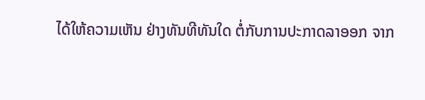ໄດ້ໃຫ້ຄວາມເຫັນ ຢ່າງທັນທີທັນໃດ ຕໍ່ກັບການປະກາດລາອອກ ຈາກ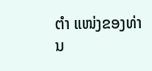ຕຳ ແໜ່ງຂອງທ່ານ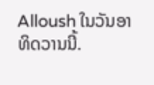Alloush ໃນວັນອາທິດວານນີ້.